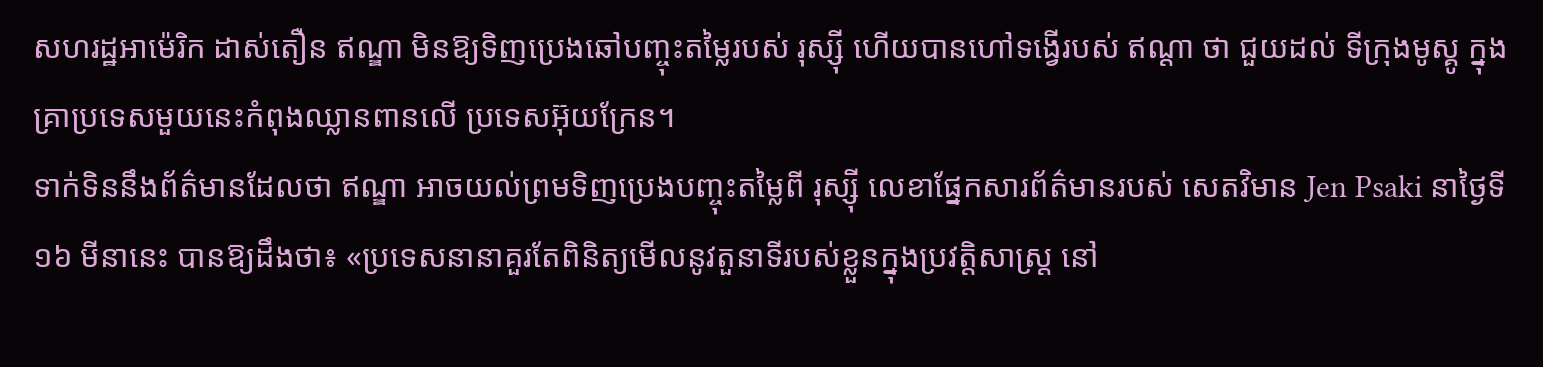សហរដ្ឋអាម៉េរិក ដាស់តឿន ឥណ្ឌា មិនឱ្យទិញប្រេងឆៅបញ្ចុះតម្លៃរបស់ រុស្ស៊ី ហើយបានហៅទង្វើរបស់ ឥណ្ដា ថា ជួយដល់ ទីក្រុងមូស្គូ ក្នុងគ្រាប្រទេសមួយនេះកំពុងឈ្លានពានលើ ប្រទេសអ៊ុយក្រែន។
ទាក់ទិននឹងព័ត៌មានដែលថា ឥណ្ឌា អាចយល់ព្រមទិញប្រេងបញ្ចុះតម្លៃពី រុស្ស៊ី លេខាផ្នែកសារព័ត៌មានរបស់ សេតវិមាន Jen Psaki នាថ្ងៃទី ១៦ មីនានេះ បានឱ្យដឹងថា៖ «ប្រទេសនានាគួរតែពិនិត្យមើលនូវតួនាទីរបស់ខ្លួនក្នុងប្រវត្តិសាស្ត្រ នៅ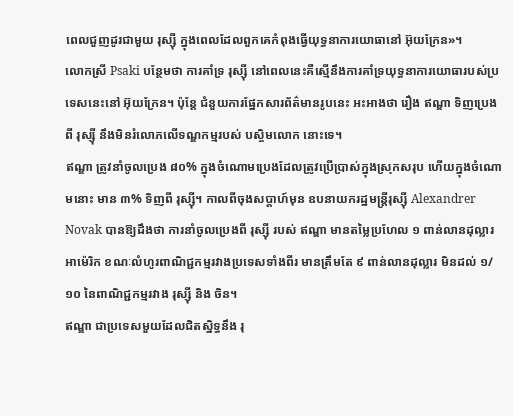ពេលជួញដូរជាមួយ រុស្ស៊ី ក្នុងពេលដែលពួកគេកំពុងធ្វើយុទ្ធនាការយោធានៅ អ៊ុយក្រែន»។
លោកស្រី Psaki បន្ថែមថា ការគាំទ្រ រុស្ស៊ី នៅពេលនេះគឺស្មើនឹងការគាំទ្រយុទ្ធនាការយោធារបស់ប្រទេសនេះនៅ អ៊ុយក្រែន។ ប៉ុន្តែ ជំនួយការផ្នែកសារព័ត៌មានរូបនេះ អះអាងថា រឿង ឥណ្ឌា ទិញប្រេងពី រុស្ស៊ី នឹងមិនរំលោភលើទណ្ឌកម្មរបស់ បស្ចិមលោក នោះទេ។
ឥណ្ឌា ត្រូវនាំចូលប្រេង ៨០% ក្នុងចំណោមប្រេងដែលត្រូវប្រើប្រាស់ក្នុងស្រុកសរុប ហើយក្នុងចំណោមនោះ មាន ៣% ទិញពី រុស្ស៊ី។ កាលពីចុងសប្ដាហ៍មុន ឧបនាយករដ្ឋមន្ត្រីរុស្ស៊ី Alexandrer Novak បានឱ្យដឹងថា ការនាំចូលប្រេងពី រុស្ស៊ី របស់ ឥណ្ឌា មានតម្លៃប្រហែល ១ ពាន់លានដុល្លារអាម៉េរិក ខណៈលំហូរពាណិជ្ជកម្មរវាងប្រទេសទាំងពីរ មានត្រឹមតែ ៩ ពាន់លានដុល្លារ មិនដល់ ១/១០ នៃពាណិជ្ជកម្មរវាង រុស្ស៊ី និង ចិន។
ឥណ្ឌា ជាប្រទេសមួយដែលជិតស្និទ្ធនឹង រុ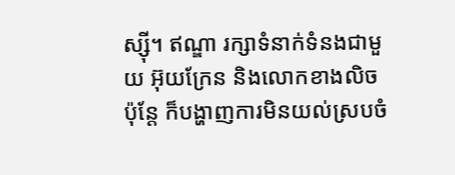ស្ស៊ី។ ឥណ្ឌា រក្សាទំនាក់ទំនងជាមួយ អ៊ុយក្រែន និងលោកខាងលិច ប៉ុន្តែ ក៏បង្ហាញការមិនយល់ស្របចំ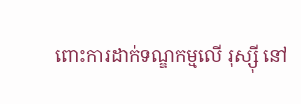ពោះការដាក់ទណ្ឌកម្មលើ រុស្ស៊ី នៅ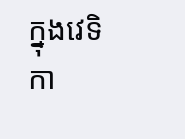ក្នុងវេទិកា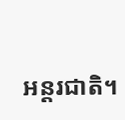អន្តរជាតិ។